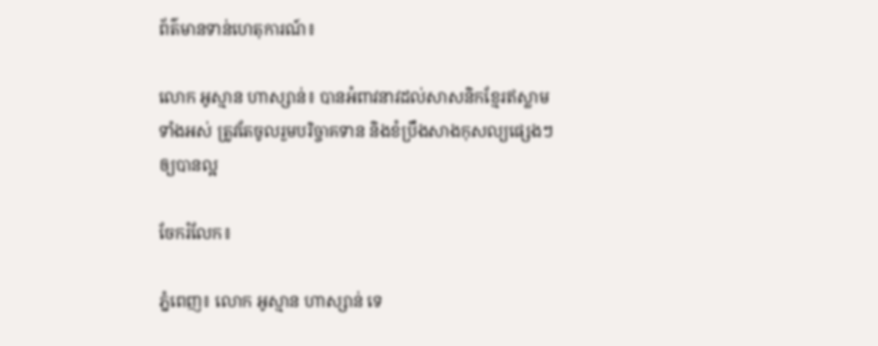ព័ត៌មានទាន់ហេតុការណ៍៖

លោក អូស្មាន ហាស្សាន់៖ បានអំពាវនាវដល់សាសនិកខ្មែរឥស្លាមទាំងអស់ ត្រូវតែចូលរួមបរិច្ចាគទាន និងខំប្រឹងសាងកុសល្យផ្សេងៗឲ្យបានល្អ

ចែករំលែក៖

ភ្នំពេញ៖ លោក អូស្មាន ហាស្សាន់ ទេ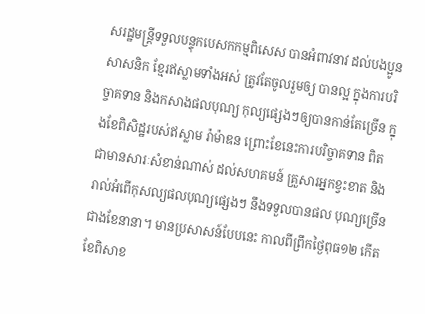សរដ្ឋមន្រ្តីទទួលបន្ទុកបេសកកម្មពិសេស បានអំពាវនាវ ដល់បងប្អូនសាសនិក ខ្មែរឥស្លាមទាំងអស់ ត្រូវតែចូលរួមឲ្យ បានល្អ ក្នុងការបរិច្ចាគទាន និងកសាងផលបុណ្យ កុល្យផ្សេងៗឲ្យបានកាន់តែច្រើន ក្នុងខែពិសិដ្ឋរបស់ឥស្លាម រ៉ាម៉ាឌន ព្រោះខែនេះការបរិច្ចាគទាន ពិតជាមានសារៈសំខាន់ណាស់ ដល់សហគមន៍ គ្រួសារអ្នកខ្វះខាត និងរាល់អំពើកុសល្យផលបុណ្យផ្សេងៗ នឹងទទួលបានផល បុណ្យច្រើនជាងខែនានា។ មានប្រសាសន៍បែបនេះ កាលពីព្រឹកថ្ងៃពុធ១២ កើត ខែពិសាខ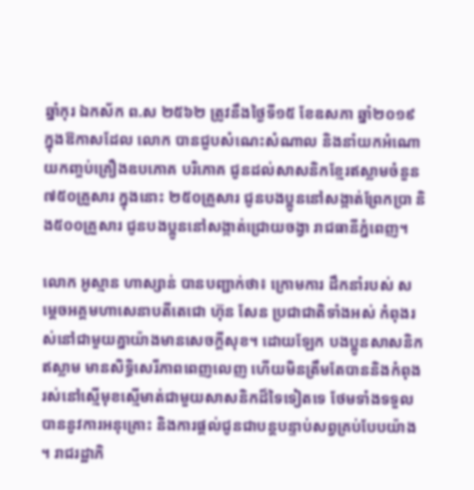ឆ្នាំកុរ ឯកស័ក ព.ស ២៥៦២ ត្រូវនឹងថ្ងៃទី១៥ ខែឧសភា ឆ្នាំ២០១៩ ក្នុងឱកាសដែល លោក បានជួបសំណេះសំណាល និងនាំយកអំណោយកញ្ចប់គ្រឿងឧបភោគ បរិភោគ ជូនដល់សាសនិកខ្មែរឥស្លាមចំនួន ៧៥០គ្រួសារ ក្នុងនោះ ២៥០គ្រួសារ ជូនបងប្អូននៅសង្កាត់ព្រែកប្រា និង៥០០គ្រួសារ ជូនបងប្អូននៅសង្កាត់ជ្រោយចង្វា រាជធានីភ្នំពេញ។

លោក អូស្មាន ហាស្សាន់ បានបញ្ជាក់ថា៖ ក្រោមការ ដឹកនាំរបស់ សម្តេចអគ្គមហាសេនាបតីតេជោ ហ៊ុន សែន ប្រជាជាតិទាំងអស់ កំពុងរស់នៅជាមួយគ្នាយ៉ាងមានសេចក្តីសុខ។ ដោយឡែក បងប្អូនសាសនិកឥស្លាម មានសិទ្ធិសេរីភាពពេញលេញ ហើយមិនត្រឹមតែបាននិងកំពុងរស់នៅស្មើមុខស្មើមាត់ជាមួយសាសនិកដ៏ទៃទៀតទេ ថែមទាំងទទួលបាននូវការអនុគ្រោះ និងការផ្តល់ជូនជាបន្តបន្ទាប់សព្វគ្រប់បែបយ៉ាង ។ រាជរដ្ឋាភិ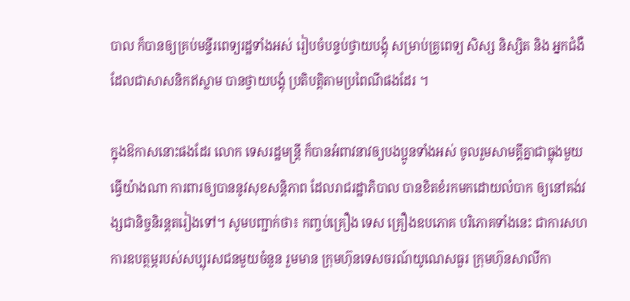បាល ក៏បានឲ្យគ្រប់មន្ទីរពេទ្យរដ្ឋទាំងអស់ រៀបចំបន្ទប់ថ្វាយបង្គុំ សម្រាប់គ្រូពេទ្យ សិស្ស និស្សិត និង អ្នកជំងឺ ដែលជាសាសនិកឥស្លាម បានថ្វាយបង្គុំ ប្រតិបត្ដិតាមប្រពៃណីផងដែរ ។

ក្នុងឱកាសនោះផងដែរ លោក ទេសរដ្ឋមន្ត្រី ក៏បានអំពាវនាវឲ្យបងប្អូនទាំងអស់ ចូលរួមសាមគ្គីគ្នាជាធ្លុងមួយ ធ្វើយ៉ាងណា ការពារឲ្យបាននូវសុខសន្តិភាព ដែលរាជរដ្ឋាភិបាល បានខិតខំរកមកដោយលំបាក ឲ្យនៅគង់វង្សជានិច្ចនិរន្តតរៀងទៅ។ សូមបញ្ជាក់ថា៖ កញ្ចប់គ្រឿង ទេស គ្រឿងឧបភោគ បរិភោគទាំងនេះ ជាការសហការឧបត្ថម្ភរបស់សប្បុរសជនមួយចំនួន រួមមាន ក្រុមហ៊ុនទេសចរណ៍យូណេសធួរ ក្រុមហ៊ុនសាលីកា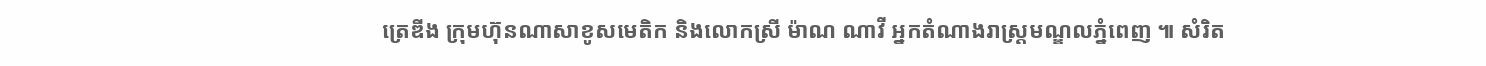ត្រេឌីង ក្រុមហ៊ុនណាសាខូសមេតិក និងលោកស្រី ម៉ាណ ណាវី អ្នកតំណាងរាស្រ្តមណ្ឌលភ្នំពេញ ៕ សំរិត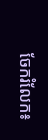ចែករំលែក៖